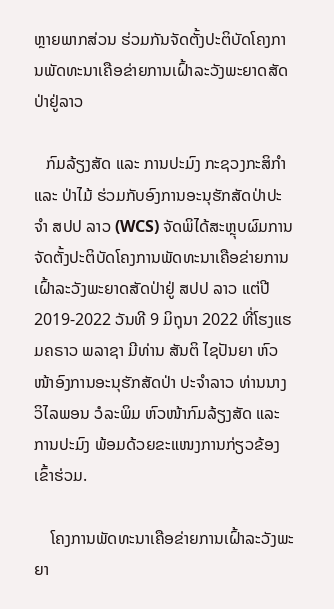ຫຼາຍພາກສ່ວນ ຮ່ວມກັນຈັດຕັ້ງປະຕິບັດໂຄງການພັດທະນາເຄືອຂ່າຍການເຝົ້າລະວັງພະຍາດສັດປ່າຢູ່ລາວ

   ກົມລ້ຽງສັດ ແລະ ການປະມົງ ກະຊວງກະສິກໍາ ແລະ ປ່າໄມ້ ຮ່ວມກັບອົງການອະນຸຮັກສັດປ່າປະຈໍາ ສປປ ລາວ (WCS) ຈັດພິໄດ້ສະຫຼຸບຜົມການຈັດຕັ້ງປະຕິບັດໂຄງການພັດທະນາເຄືອຂ່າຍການເຝົ້າລະວັງພະຍາດສັດປ່າຢູ່ ສປປ ລາວ ແຕ່ປີ 2019-2022 ວັນທີ 9 ມິຖຸນາ 2022 ທີ່ໂຮງແຮມຄຣາວ ພລາຊາ ມີທ່ານ ສັນຕິ ໄຊປັນຍາ ຫົວໜ້າອົງການອະນຸຮັກສັດປ່າ ປະຈຳລາວ ທ່ານນາງ ວິໄລພອນ ວໍລະພິມ ຫົວໜ້າກົມລ້ຽງສັດ ແລະ ການປະມົງ ພ້ອມດ້ວຍຂະແໜງການກ່ຽວຂ້ອງເຂົ້າຮ່ວມ.

    ໂຄງການພັດທະນາເຄືອຂ່າຍການເຝົ້າລະວັງພະຍາ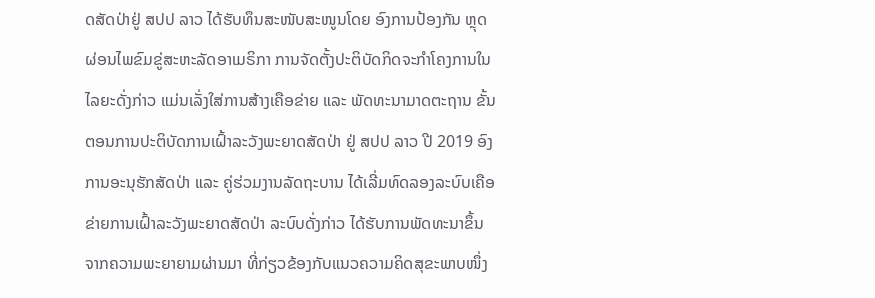ດສັດປ່າຢູ່ ສປປ ລາວ ໄດ້ຮັບທຶນສະໜັບສະໜູນໂດຍ ອົງການປ້ອງກັນ ຫຼຸດຜ່ອນໄພຂົມຂູ່ສະຫະລັດອາເມຣິກາ ການຈັດຕັ້ງປະຕິບັດກິດຈະກໍາໂຄງການໃນໄລຍະດັ່ງກ່າວ ແມ່ນເລັ່ງໃສ່ການສ້າງເຄືອຂ່າຍ ແລະ ພັດທະນາມາດຕະຖານ ຂັ້ນຕອນການປະຕິບັດການເຝົ້າລະວັງພະຍາດສັດປ່າ ຢູ່ ສປປ ລາວ ປີ 2019 ອົງການອະນຸຮັກສັດປ່າ ແລະ ຄູ່ຮ່ວມງານລັດຖະບານ ໄດ້ເລີ່ມທົດລອງລະບົບເຄືອຂ່າຍການເຝົ້າລະວັງພະຍາດສັດປ່າ ລະບົບດັ່ງກ່າວ ໄດ້ຮັບການພັດທະນາຂຶ້ນຈາກຄວາມພະຍາຍາມຜ່ານມາ ທີ່ກ່ຽວຂ້ອງກັບແນວຄວາມຄິດສຸຂະພາບໜຶ່ງ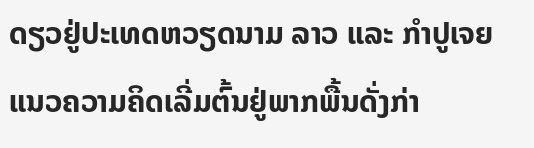ດຽວຢູ່ປະເທດຫວຽດນາມ ລາວ ແລະ ກໍາປູເຈຍ ແນວຄວາມຄິດເລີ່ມຕົ້ນຢູ່ພາກພື້ນດັ່ງກ່າ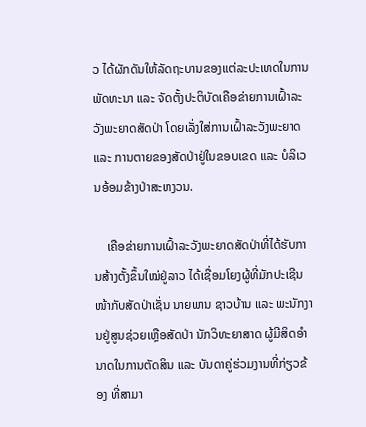ວ ໄດ້ຜັກດັນໃຫ້ລັດຖະບານຂອງແຕ່ລະປະເທດໃນການພັດທະນາ ແລະ ຈັດຕັ້ງປະຕິບັດເຄືອຂ່າຍການເຝົ້າລະວັງພະຍາດສັດປ່າ ໂດຍເລັ່ງໃສ່ການເຝົ້າລະວັງພະຍາດ ແລະ ການຕາຍຂອງສັດປ່າຢູ່ໃນຂອບເຂດ ແລະ ບໍລິເວນອ້ອມຂ້າງປ່າສະຫງວນ.

    ເຄືອຂ່າຍການເຝົ້າລະວັງພະຍາດສັດປ່າທີ່ໄດ້ຮັບການສ້າງຕັ້ງຂຶ້ນໃໝ່ຢູ່ລາວ ໄດ້ເຊື່ອມໂຍງຜູ້ທີ່ມັກປະເຊີນໜ້າກັບສັດປ່າເຊັ່ນ ນາຍພານ ຊາວບ້ານ ແລະ ພະນັກງານຢູ່ສູນຊ່ວຍເຫຼືອສັດປ່າ ນັກວິທະຍາສາດ ຜູ້ມີສິດອໍານາດໃນການຕັດສິນ ແລະ ບັນດາຄູ່ຮ່ວມງານທີ່ກ່ຽວຂ້ອງ ທີ່ສາມາ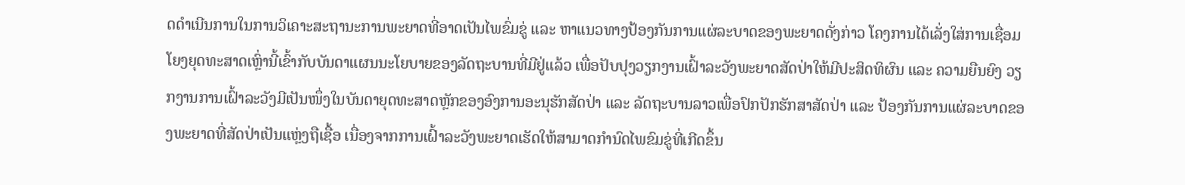ດດໍາເນີນການໃນການວິເຄາະສະຖານະການພະຍາດທີ່ອາດເປັນໄພຂົ່ມຂູ່ ແລະ ຫາແນວທາງປ້ອງກັນການແຜ່ລະບາດຂອງພະຍາດດັ່ງກ່າວ ໂຄງການໄດ້ເລັ່ງໃສ່ການເຊື່ອມໂຍງຍຸດທະສາດເຫຼົ່ານີ້ເຂົ້າກັບບັນດາແຜນນະໂຍບາຍຂອງລັດຖະບານທີ່ມີຢູ່ແລ້ວ ເພື່ອປັບປຸງວຽກງານເຝົ້າລະວັງພະຍາດສັດປ່າໃຫ້ມີປະສິດທິຜົນ ແລະ ຄວາມຍືນຍົງ ວຽກງານການເຝົ້າລະວັງມີເປັນໜຶ່ງໃນບັນດາຍຸດທະສາດຫຼັກຂອງອົງການອະນຸຮັກສັດປ່າ ແລະ ລັດຖະບານລາວເພື່ອປົກປັກຮັກສາສັດປ່າ ແລະ ປ້ອງກັນການແຜ່ລະບາດຂອງພະຍາດທີ່ສັດປ່າເປັນແຫຼ່ງຖືເຊື້ອ ເນື່ອງຈາກການເຝົ້າລະວັງພະຍາດເຮັດໃຫ້ສາມາດກຳນົດໄພຂົມຂູ່ທີ່ເກີດຂຶ້ນ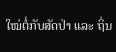ໃໝ່ຕໍ່ກັບສັດປ່າ ແລະ ຖິ່ນ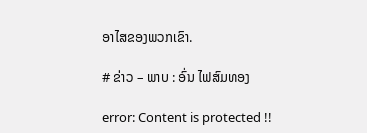ອາໄສຂອງພວກເຂົາ.

# ຂ່າວ – ພາບ : ອົ່ນ ໄຟສົມທອງ

error: Content is protected !!